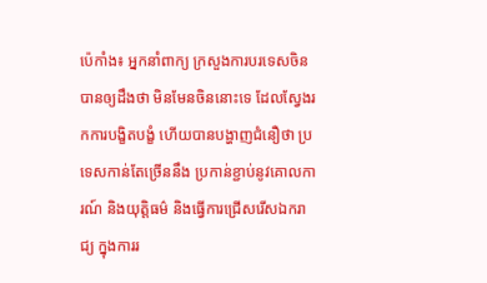ប៉េកាំង៖ អ្នកនាំពាក្យ ក្រសួងការបរទេសចិន បានឲ្យដឹងថា មិនមែនចិននោះទេ ដែលស្វែងរកការបង្ខិតបង្ខំ ហើយបានបង្ហាញជំនឿថា ប្រទេសកាន់តែច្រើននឹង ប្រកាន់ខ្ជាប់នូវគោលការណ៍ និងយុត្តិធម៌ និងធ្វើការជ្រើសរើសឯករាជ្យ ក្នុងការរ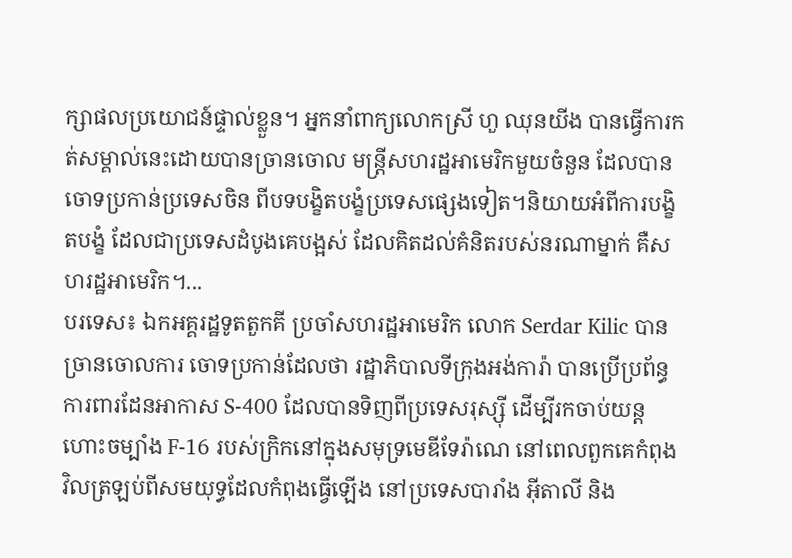ក្សាផលប្រយោជន៍ផ្ទាល់ខ្លួន។ អ្នកនាំពាក្យលោកស្រី ហួ ឈុនយីង បានធ្វើការកត់សម្គាល់នេះដោយបានច្រានចោល មន្ត្រីសហរដ្ឋអាមេរិកមួយចំនួន ដែលបានចោទប្រកាន់ប្រទេសចិន ពីបទបង្ខិតបង្ខំប្រទេសផ្សេងទៀត។និយាយអំពីការបង្ខិតបង្ខំ ដែលជាប្រទេសដំបូងគេបង្អស់ ដែលគិតដល់គំនិតរបស់នរណាម្នាក់ គឺសហរដ្ឋអាមេរិក។...
បរទេស៖ ឯកអគ្គរដ្ឋទូតតួកគី ប្រចាំសហរដ្ឋអាមេរិក លោក Serdar Kilic បានច្រានចោលការ ចោទប្រកាន់ដែលថា រដ្ឋាភិបាលទីក្រុងអង់ការ៉ា បានប្រើប្រព័ន្ធការពារដែនអាកាស S-400 ដែលបានទិញពីប្រទេសរុស្ស៊ី ដើម្បីរកចាប់យន្តហោះចម្បាំង F-16 របស់ក្រិកនៅក្នុងសមុទ្រមេឌីទែរ៉ាណេ នៅពេលពួកគេកំពុងវិលត្រឡប់ពីសមយុទ្ធដែលកំពុងធ្វើឡើង នៅប្រទេសបារាំង អ៊ីតាលី និង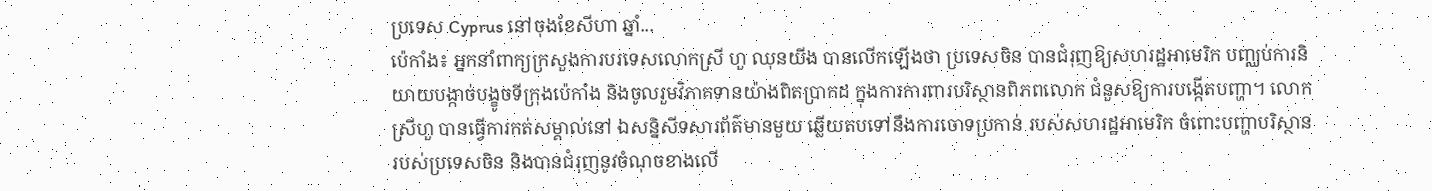ប្រទេស Cyprus នៅចុងខែសីហា ឆ្នាំ...
ប៉េកាំង៖ អ្នកនាំពាក្យក្រសួងការបរទេសលោកស្រី ហួ ឈុនយីង បានលើកឡើងថា ប្រទេសចិន បានជំរុញឱ្យសហរដ្ឋអាមេរិក បញ្ឈប់ការនិយាយបង្កាច់បង្ខូចទីក្រុងប៉េកាំង និងចូលរួមវិភាគទានយ៉ាងពិតប្រាកដ ក្នុងការការពារបរិស្ថានពិភពលោក ជំនួសឱ្យការបង្កើតបញ្ហា។ លោកស្រីហួ បានធ្វើការកត់សម្គាល់នៅ ឯសន្និសីទសារព័ត៌មានមួយ ឆ្លើយតបទៅនឹងការចោទប្រកាន់ របស់សហរដ្ឋអាមេរិក ចំពោះបញ្ហាបរិស្ថានរបស់ប្រទេសចិន និងបានជំរុញនូវចំណុចខាងលើ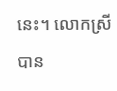នេះ។ លោកស្រីបាន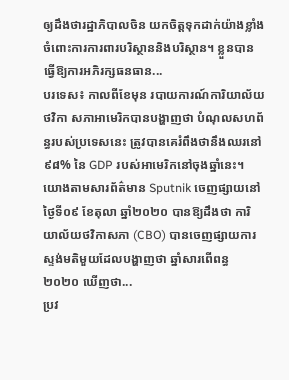ឲ្យដឹងថារដ្ឋាភិបាលចិន យកចិត្តទុកដាក់យ៉ាងខ្លាំង ចំពោះការការពារបរិស្ថាននិងបរិស្ថាន។ ខ្លួនបានធ្វើឱ្យការអភិរក្សធនធាន...
បរទេស៖ កាលពីខែមុន របាយការណ៍ការិយាល័យថវិកា សភាអាមេរិកបានបង្ហាញថា បំណុលសហព័ន្ធរបស់ប្រទេសនេះ ត្រូវបានគេរំពឹងថានឹងឈរនៅ ៩៨% នៃ GDP របស់អាមេរិកនៅចុងឆ្នាំនេះ។ យោងតាមសារព័ត៌មាន Sputnik ចេញផ្សាយនៅថ្ងៃទី០៩ ខែតុលា ឆ្នាំ២០២០ បានឱ្យដឹងថា ការិយាល័យថវិកាសភា (CBO) បានចេញផ្សាយការស្ទង់មតិមួយដែលបង្ហាញថា ឆ្នាំសារពើពន្ធ ២០២០ ឃើញថា...
ប្រវ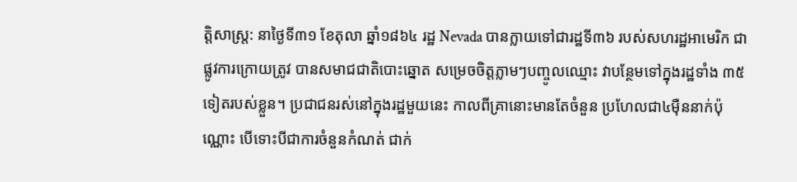ត្តិសាស្ត្រ: នាថ្ងៃទី៣១ ខែតុលា ឆ្នាំ១៨៦៤ រដ្ឋ Nevada បានក្លាយទៅជារដ្ឋទី៣៦ របស់សហរដ្ឋអាមេរិក ជាផ្លូវការក្រោយត្រូវ បានសមាជជាតិបោះឆ្នោត សម្រេចចិត្តភ្លាមៗបញ្ចូលឈ្មោះ វាបន្ថែមទៅក្នុងរដ្ឋទាំង ៣៥ទៀតរបស់ខ្លួន។ ប្រជាជនរស់នៅក្នុងរដ្ឋមួយនេះ កាលពីគ្រានោះមានតែចំនួន ប្រហែលជា៤ម៉ឺននាក់ប៉ុណ្ណោះ បើទោះបីជាការចំនួនកំណត់ ជាក់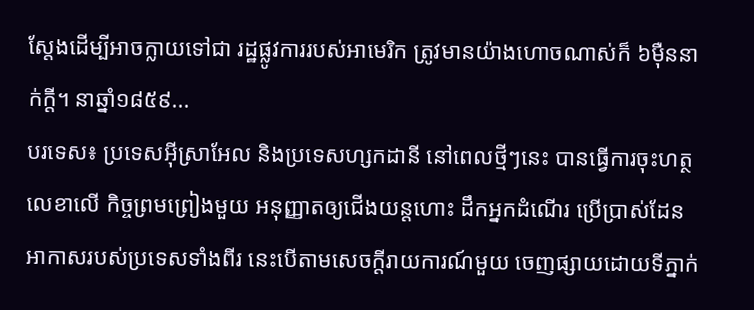ស្តែងដើម្បីអាចក្លាយទៅជា រដ្ឋផ្លូវការរបស់អាមេរិក ត្រូវមានយ៉ាងហោចណាស់ក៏ ៦ម៉ឺននាក់ក្តី។ នាឆ្នាំ១៨៥៩...
បរទេស៖ ប្រទេសអ៊ីស្រាអែល និងប្រទេសហ្សកដានី នៅពេលថ្មីៗនេះ បានធ្វើការចុះហត្ថលេខាលើ កិច្ចព្រមព្រៀងមួយ អនុញ្ញាតឲ្យជើងយន្តហោះ ដឹកអ្នកដំណើរ ប្រើប្រាស់ដែនអាកាសរបស់ប្រទេសទាំងពីរ នេះបើតាមសេចក្តីរាយការណ៍មួយ ចេញផ្សាយដោយទីភ្នាក់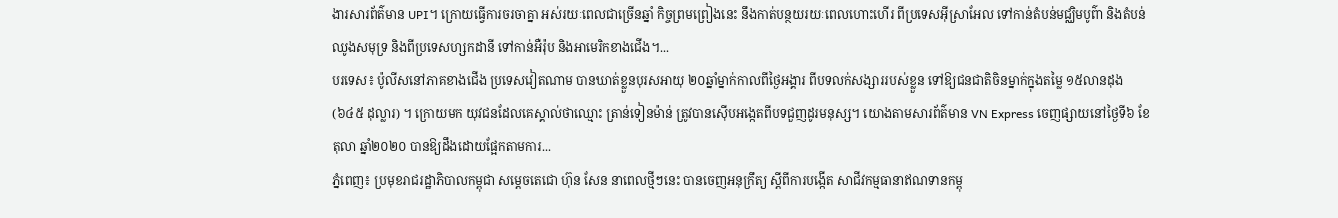ងារសារព័ត៌មាន UPI។ ក្រោយធ្វើការចរចាគ្នា អស់រយៈពេលជាច្រើនឆ្នាំ កិច្ចព្រមព្រៀងនេះ នឹងកាត់បន្ថយរយៈពេលហោះហើរ ពីប្រទេសអ៊ីស្រាអែល ទៅកាន់តំបន់មជ្ឈិមបូព៌ា និងតំបន់ឈូងសមុទ្រ និងពីប្រទេសហ្សកដានី ទៅកាន់អឺរ៉ុប និងអាមេរិកខាងជើង។...
បរទេស៖ ប៉ូលីសនៅភាគខាងជើង ប្រទេសវៀតណាម បានឃាត់ខ្លួនបុរសអាយុ ២០ឆ្នាំម្នាក់កាលពីថ្ងៃអង្គារ ពីបទលក់សង្សាររបស់ខ្លួន ទៅឱ្យជនជាតិចិនម្នាក់ក្នុងតម្លៃ ១៥លានដុង (៦៤៥ ដុល្លារ) ។ ក្រោយមក យុវជនដែលគេស្គាល់ថាឈ្មោះ ត្រាន់ទៀនម៉ាន់ ត្រូវបានស៊ើបអង្កេតពីបទជួញដូរមនុស្ស។ យោងតាមសារព័ត៌មាន VN Express ចេញផ្សាយនៅថ្ងៃទី៦ ខែតុលា ឆ្នាំ២០២០ បានឱ្យដឹងដោយផ្អែកតាមការ...
ភ្នំពេញ៖ ប្រមុខរាជរដ្ឋាភិបាលកម្ពុជា សម្តេចតេជោ ហ៊ុន សែន នាពេលថ្មីៗនេះ បានចេញអនុក្រឹត្យ ស្តីពីការបង្កើត សាជីវកម្មធានាឥណទានកម្ពុ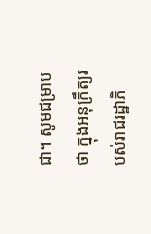ជា។ សូមជម្រាបថា ក្នុងអនុក្រឹត្យរបស់រាជរដ្ឋាភិ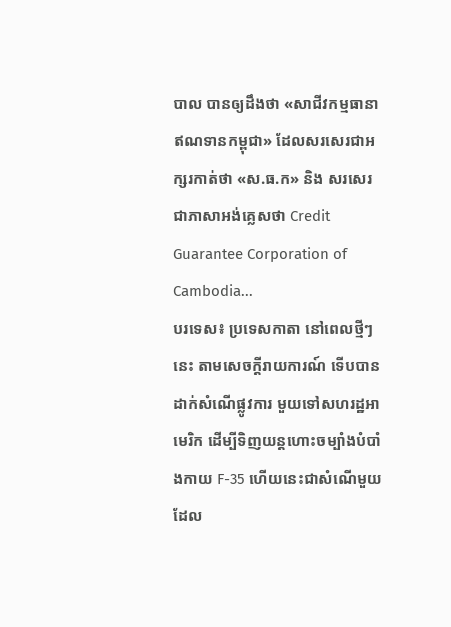បាល បានឲ្យដឹងថា «សាជីវកម្មធានាឥណទានកម្ពុជា» ដែលសរសេរជាអក្សរកាត់ថា «ស.ធ.ក» និង សរសេរជាភាសាអង់គ្លេសថា Credit Guarantee Corporation of Cambodia...
បរទេស៖ ប្រទេសកាតា នៅពេលថ្មីៗនេះ តាមសេចក្តីរាយការណ៍ ទើបបានដាក់សំណើផ្លូវការ មួយទៅសហរដ្ឋអាមេរិក ដើម្បីទិញយន្តហោះចម្បាំងបំបាំងកាយ F-35 ហើយនេះជាសំណើមួយ ដែល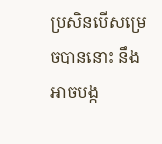ប្រសិនបើសម្រេចបាននោះ នឹងអាចបង្ក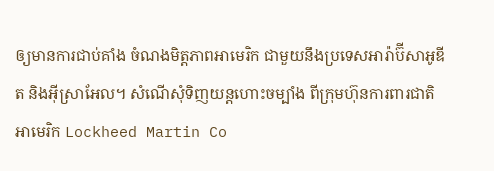ឲ្យមានការជាប់គាំង ចំណងមិត្តភាពអាមេរិក ជាមួយនឹងប្រទេសអារ៉ាប៊ីសាអូឌីត និងអ៊ីស្រាអែល។ សំណើសុំទិញយន្តហោះចម្បាំង ពីក្រុមហ៊ុនការពារជាតិអាមេរិក Lockheed Martin Co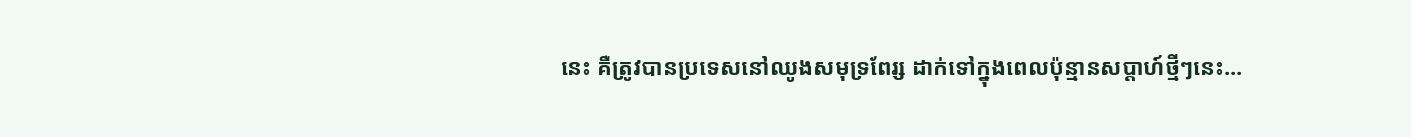នេះ គឺត្រូវបានប្រទេសនៅឈូងសមុទ្រពែរ្ស ដាក់ទៅក្នុងពេលប៉ុន្មានសប្ដាហ៍ថ្មីៗនេះ...